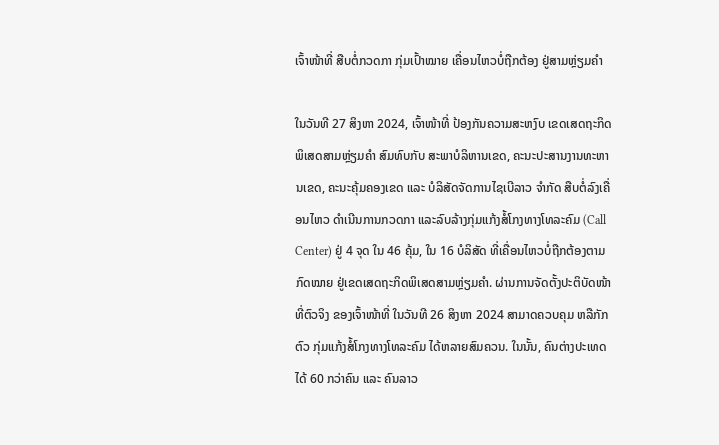ເຈົ້າໜ້າທີ່ ສືບຕໍ່ກວດກາ ກຸ່ມເປົ້າໝາຍ ເຄື່ອນໄຫວບໍ່ຖືກຕ້ອງ ຢູ່ສາມຫຼ່ຽມຄຳ

ໃນວັນທີ 27 ສິງຫາ 2024, ເຈົ້າໜ້າທີ່ ປ້ອງກັນຄວາມສະຫງົບ ເຂດເສດຖະກິດພິເສດສາມຫຼ່ຽມຄໍາ ສົມທົບກັບ ສະພາບໍລິຫານເຂດ, ຄະນະປະສານງານທະຫານເຂດ, ຄະນະຄຸ້ມຄອງເຂດ ແລະ ບໍລິສັດຈັດການໄຊເບີລາວ ຈໍາກັດ ສືບຕໍ່ລົງເຄື່ອນໄຫວ ດໍາເນີນການກວດກາ ແລະລົບລ້າງກຸ່ມແກ້ງສໍ້ໂກງທາງໂທລະຄົມ (Call Center) ຢູ່ 4 ຈຸດ ໃນ 46 ຄຸ້ມ, ໃນ 16 ບໍລິສັດ ທີ່ເຄື່ອນໄຫວບໍ່ຖືກຕ້ອງຕາມກົດໝາຍ ຢູ່ເຂດເສດຖະກິດພິເສດສາມຫຼ່ຽມຄໍາ. ຜ່ານການຈັດຕັ້ງປະຕິບັດໜ້າທີ່ຕົວຈິງ ຂອງເຈົ້າໜ້າທີ່ ໃນວັນທີ 26 ສິງຫາ 2024 ສາມາດຄວບຄຸມ ຫລືກັກຕົວ ກຸ່ມແກ້ງສໍ້ໂກງທາງໂທລະຄົມ ໄດ້ຫລາຍສົມຄວນ. ໃນນັ້ນ, ຄົນຕ່າງປະເທດ ໄດ້ 60 ກວ່າຄົນ ແລະ ຄົນລາວ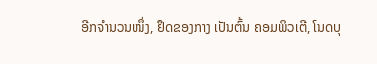ອີກຈຳນວນໜຶ່ງ, ຢຶດຂອງກາງ ເປັນຕົ້ນ ຄອມພິວເຕີ, ໂນດບຸ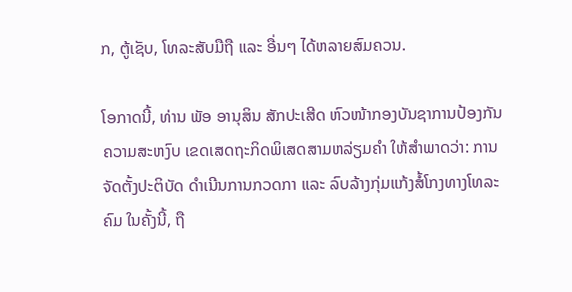ກ, ຕູ້ເຊັບ, ໂທລະສັບມືຖື ແລະ ອື່ນໆ ໄດ້ຫລາຍສົມຄວນ.

ໂອກາດນີ້, ທ່ານ ພັອ ອານຸສິນ ສັກປະເສີດ ຫົວໜ້າກອງບັນຊາການປ້ອງກັນຄວາມສະຫງົບ ເຂດເສດຖະກິດພິເສດສາມຫລ່ຽມຄຳ ໃຫ້ສຳພາດວ່າ: ການຈັດຕັ້ງປະຕິບັດ ດໍາເນີນການກວດກາ ແລະ ລົບລ້າງກຸ່ມແກ້ງສໍ້ໂກງທາງໂທລະຄົມ ໃນຄັ້ງນີ້, ຖື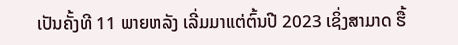ເປັນຄັ້ງທີ 11 ພາຍຫລັງ ເລີ່ມມາແຕ່ຕົ້ນປີ 2023 ເຊິ່ງສາມາດ ຮື້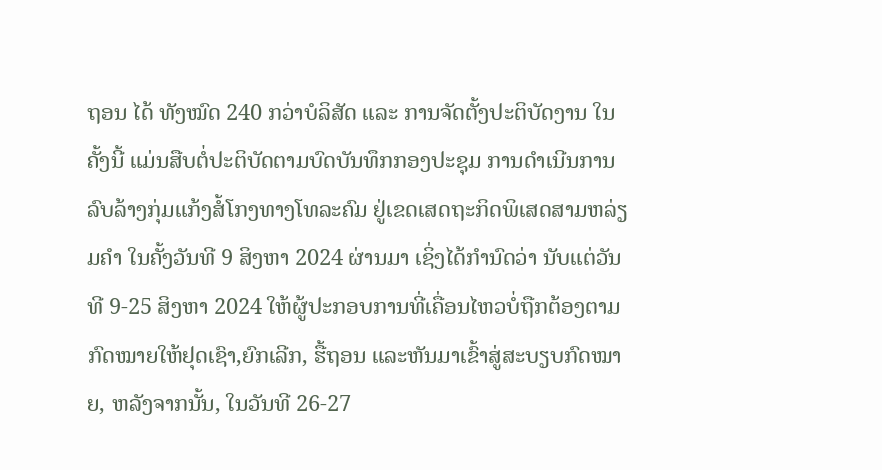ຖອນ ໄດ້ ທັງໝົດ 240 ກວ່າບໍລິສັດ ແລະ ການຈັດຕັ້ງປະຕິບັດງານ ໃນຄັ້ງນີ້ ແມ່ນສືບຕໍ່ປະຕິບັດຕາມບົດບັນທຶກກອງປະຊຸມ ການດໍາເນີນການລົບລ້າງກຸ່ມແກ້ງສໍ້ໂກງທາງໂທລະຄົມ ຢູ່ເຂດເສດຖະກິດພິເສດສາມຫລ່ຽມຄໍາ ໃນຄັ້ງວັນທີ 9 ສິງຫາ 2024 ຜ່ານມາ ເຊິ່ງໄດ້ກຳນົດວ່າ ນັບແຕ່ວັນທີ 9-25 ສິງຫາ 2024 ໃຫ້ຜູ້ປະກອບການທີ່ເຄື່ອນໄຫວບໍ່ຖືກຕ້ອງຕາມກົດໝາຍໃຫ້ຢຸດເຊົາ,ຍົກເລີກ, ຮື້ຖອນ ແລະຫັນມາເຂົ້າສູ່ສະບຽບກົດໝາຍ, ຫລັງຈາກນັ້ນ, ໃນວັນທີ 26-27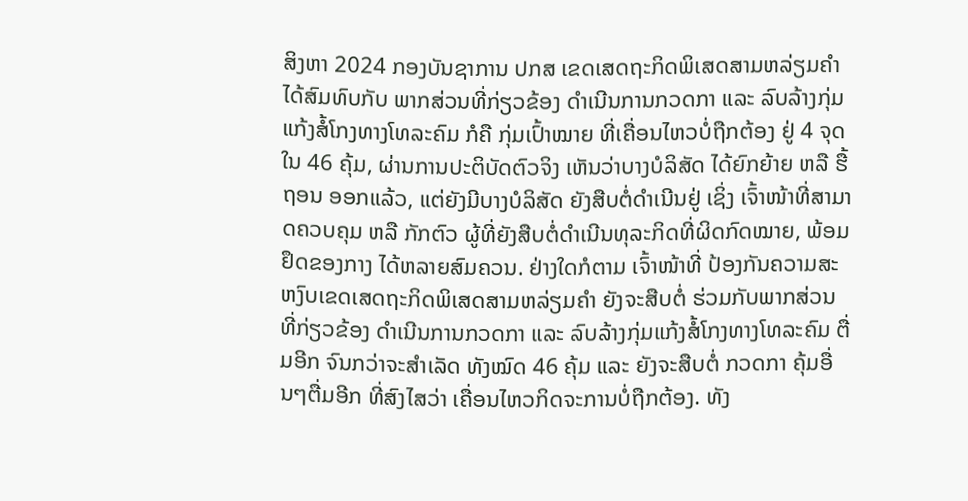ສິງຫາ 2024 ກອງບັນຊາການ ປກສ ເຂດເສດຖະກິດພິເສດສາມຫລ່ຽມຄໍາ ໄດ້ສົມທົບກັບ ພາກສ່ວນທີ່ກ່ຽວຂ້ອງ ດໍາເນີນການກວດກາ ແລະ ລົບລ້າງກຸ່ມແກ້ງສໍ້ໂກງທາງໂທລະຄົມ ກໍຄື ກຸ່ມເປົ້າໝາຍ ທີ່ເຄື່ອນໄຫວບໍ່ຖືກຕ້ອງ ຢູ່ 4 ຈຸດ ໃນ 46 ຄຸ້ມ, ຜ່ານການປະຕິບັດຕົວຈິງ ເຫັນວ່າບາງບໍລິສັດ ໄດ້ຍົກຍ້າຍ ຫລື ຮື້ຖອນ ອອກແລ້ວ, ແຕ່ຍັງມີບາງບໍລິສັດ ຍັງສືບຕໍ່ດຳເນີນຢູ່ ເຊິ່ງ ເຈົ້າໜ້າທີ່ສາມາດຄວບຄຸມ ຫລື ກັກຕົວ ຜູ້ທີ່ຍັງສືບຕໍ່ດຳເນີນທຸລະກິດທີ່ຜິດກົດໝາຍ, ພ້ອມຢຶດຂອງກາງ ໄດ້ຫລາຍສົມຄວນ. ຢ່າງໃດກໍຕາມ ເຈົ້າໜ້າທີ່ ປ້ອງກັນຄວາມສະຫງົບເຂດເສດຖະກິດພິເສດສາມຫລ່ຽມຄຳ ຍັງຈະສືບຕໍ່ ຮ່ວມກັບພາກສ່ວນທີ່ກ່ຽວຂ້ອງ ດຳເນີນການກວດກາ ແລະ ລົບລ້າງກຸ່ມແກ້ງສໍ້ໂກງທາງໂທລະຄົມ ຕື່ມອີກ ຈົນກວ່າຈະສຳເລັດ ທັງໝົດ 46 ຄຸ້ມ ແລະ ຍັງຈະສືບຕໍ່ ກວດກາ ຄຸ້ມອື່ນໆຕື່ມອີກ ທີ່ສົງໄສວ່າ ເຄື່ອນໄຫວກິດຈະການບໍ່ຖືກຕ້ອງ. ທັງ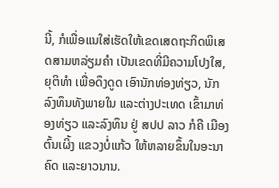ນີ້, ກໍເພື່ອແນໃສ່ເຮັດໃຫ້ເຂດເສດຖະກິດພິເສດສາມຫລ່ຽມຄຳ ເປັນເຂດທີ່ມີຄວາມໂປງໃສ, ຍຸຕິທຳ ເພື່ອດຶງດູດ ເອົານັກທ່ອງທ່ຽວ, ນັກລົງທຶນທັງພາຍໃນ ແລະຕ່າງປະເທດ ເຂົ້າມາທ່ອງທ່ຽວ ແລະລົງທຶນ ຢູ່ ສປປ ລາວ ກໍຄື ເມືອງຕົ້ນເຜິ້ງ ແຂວງບໍ່ແກ້ວ ໃຫ້ຫລາຍຂຶ້ນໃນອະນາຄົດ ແລະຍາວນານ.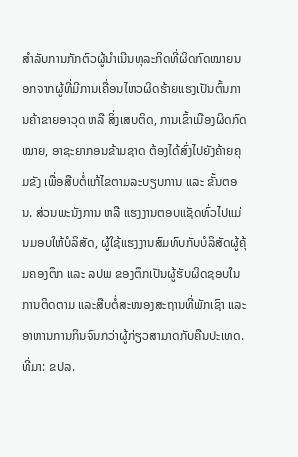ສຳລັບການກັກຕົວຜູ້ນຳເນີນທຸລະກິດທີ່ຜິດກົດໝາຍນອກຈາກຜູ້ທີ່ມີການເຄື່ອນໄຫວຜິດຮ້າຍແຮງເປັນຕົ້ນການຄ້າຂາຍອາວຸດ ຫລື ສິ່ງເສບຕິດ, ການເຂົ້າເມືອງຜິດກົດໝາຍ, ອາຊະຍາກອນຂ້າມຊາດ ຕ້ອງໄດ້ສົ່ງໄປຍັງຄ້າຍຄຸມຂັງ ເພື່ອສືບຕໍ່ແກ້ໄຂຕາມລະບຽບການ ແລະ ຂັ້ນຕອນ. ສ່ວນພະນັງການ ຫລື ແຮງງານຕອບແຊັດທົ່ວໄປແມ່ນມອບໃຫ້ບໍລິສັດ, ຜູ້ໃຊ້ແຮງງານສົມທົບກັບບໍລິສັດຜູ້ຄຸ້ມຄອງຕຶກ ແລະ ລປພ ຂອງຕຶກເປັນຜູ້ຮັບຜິດຊອບໃນການຕິດຕາມ ແລະສືບຕໍ່ສະໜອງສະຖານທີ່ພັກເຊົາ ແລະອາຫານການກິນຈົນກວ່າຜູ້ກ່ຽວສາມາດກັບຄືນປະເທດ.
ທີ່ມາ: ຂປລ.